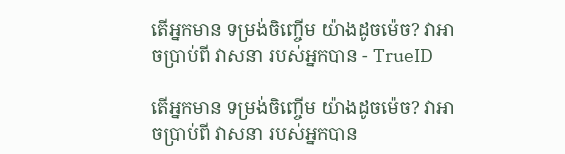តើអ្នកមាន ទម្រង់ចិញ្ចើម យ៉ាងដូចម៉េច? វាអាចប្រាប់ពី វាសនា របស់អ្នកបាន - TrueID

តើអ្នកមាន ទម្រង់ចិញ្ចើម យ៉ាងដូចម៉េច? វាអាចប្រាប់ពី វាសនា របស់អ្នកបាន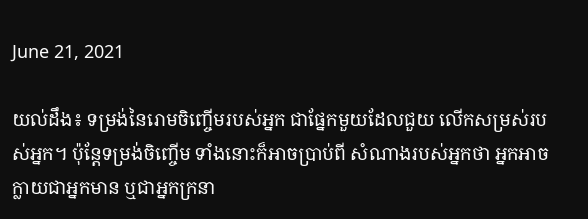June 21, 2021

យល់ដឹង៖ ទម្រង់នៃរោមចិញ្ចើមរបស់អ្នក ជាផ្នែកមួយដែលជួយ លើកសម្រស់របស់អ្នក។ ប៉ុន្តែទម្រង់ចិញ្ចើម ទាំងនោះក៏អាចប្រាប់ពី សំណាងរបស់អ្នកថា អ្នកអាចក្លាយជាអ្នកមាន ឬជាអ្នកក្រនា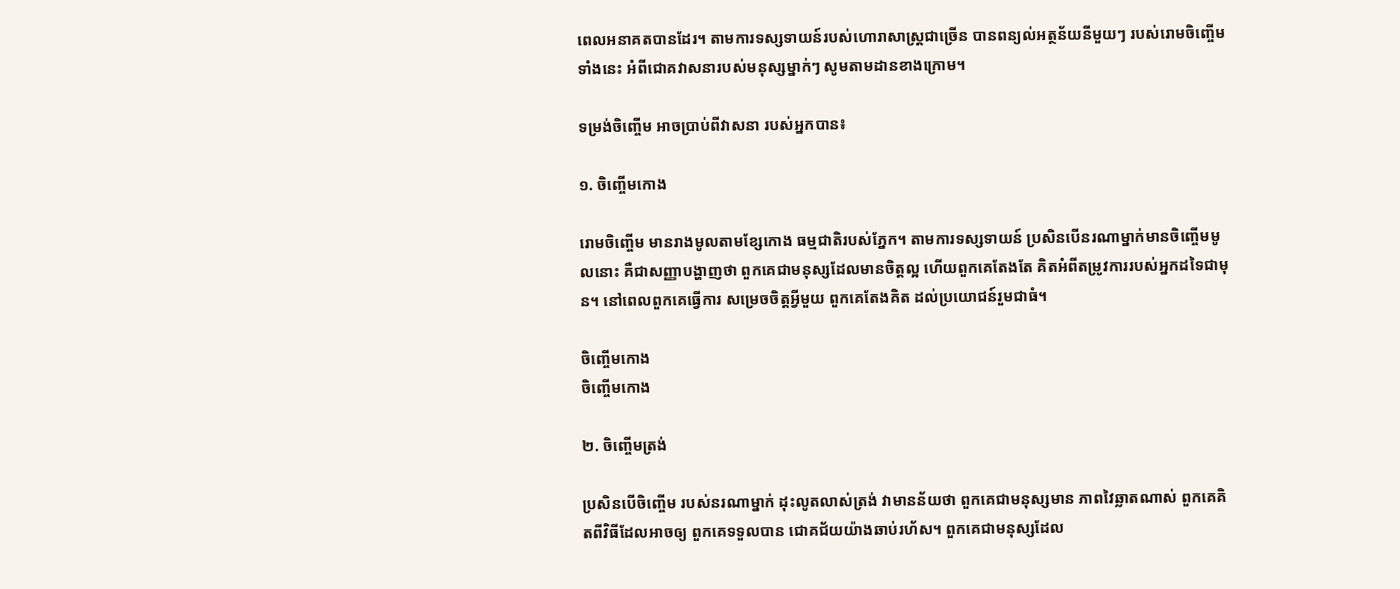ពេលអនាគតបានដែរ។ តាមការទស្សទាយន៍របស់ហោរាសាស្រ្តជាច្រើន បានពន្យល់អត្ថន័យនីមួយៗ របស់រោមចិញ្ចើមទាំងនេះ អំពីជោគវាសនារបស់មនុស្សម្នាក់ៗ សូមតាមដានខាងក្រោម។

ទម្រង់ចិញ្ចើម អាចប្រាប់ពីវាសនា របស់អ្នកបាន៖

១. ចិញ្ចើមកោង

រោមចិញ្ចើម មានរាងមូលតាមខ្សែកោង ធម្មជាតិរបស់ភ្នែក។ តាមការទស្សទាយន៍ ប្រសិនបើនរណាម្នាក់មានចិញ្ចើមមូលនោះ គឺជាសញ្ញាបង្ហាញថា ពួកគេជាមនុស្សដែលមានចិត្តល្អ ហើយពួកគេតែងតែ គិតអំពីតម្រូវការរបស់អ្នកដទៃជាមុន។ នៅពេលពួកគេធ្វើការ សម្រេចចិត្តអ្វីមួយ ពួកគេតែងគិត ដល់ប្រយោជន៍រួមជាធំ។

ចិញ្ចើមកោង
ចិញ្ចើមកោង

២. ចិញ្ចើមត្រង់

ប្រសិនបើចិញ្ចើម របស់នរណាម្នាក់ ដុះលូតលាស់ត្រង់ វាមានន័យថា ពួកគេជាមនុស្សមាន ភាពវៃឆ្លាតណាស់ ពួកគេគិតពីវិធីដែលអាចឲ្យ ពួកគេទទួលបាន ជោគជ័យយ៉ាងឆាប់រហ័ស។ ពួកគេជាមនុស្សដែល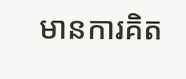មានការគិត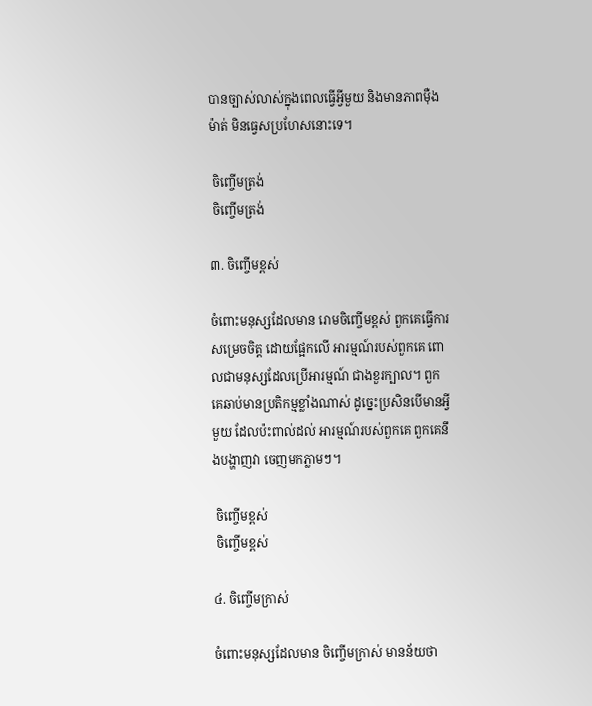បានច្បាស់លាស់ក្នុងពេលធ្វើអ្វីមួយ និងមានភាពមុឺងម៉ាត់ មិនធ្វេសប្រហែសនោះទេ។

 ចិញ្ចើមត្រង់
 ចិញ្ចើមត្រង់

៣. ចិញ្ចើមខ្ពស់

ចំពោះមនុស្សដែលមាន រោមចិញ្ចើមខ្ពស់ ពួកគេធ្វើការសម្រេចចិត្ត ដោយផ្អែកលើ អារម្មណ៍របស់ពួកគេ ពោលជាមនុស្សដែលប្រើអារម្មណ៍ ជាងខួរក្បាល។ ពួកគេឆាប់មានប្រតិកម្មខ្លាំងណាស់ ដូច្នេះប្រសិនបើមានអ្វីមួយ ដែលប៉ះពាល់ដល់ អារម្មណ៍របស់ពួកគេ ពួកគេនឹងបង្ហាញវា ចេញមកភ្លាមៗ។

 ចិញ្ចើមខ្ពស់
 ចិញ្ចើមខ្ពស់

៤. ចិញ្ចើមក្រាស់

ចំពោះមនុស្សដែលមាន ចិញ្ចើមក្រាស់ មានន័យថា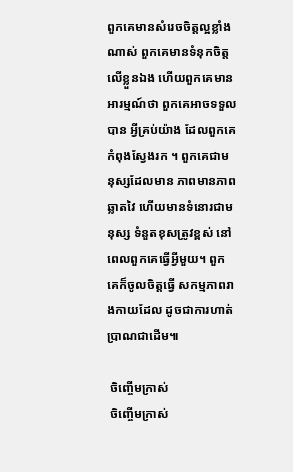ពួកគេមានសំរេចចិត្តល្អខ្លាំងណាស់ ពួកគេមានទំនុកចិត្តលើខ្លួនឯង ហើយពួកគេមានអារម្មណ៍ថា ពួកគេអាចទទួលបាន អ្វីគ្រប់យ៉ាង ដែលពួកគេកំពុងស្វែងរក ។ ពួកគេជាមនុស្សដែលមាន ភាពមានភាពឆ្លាតវៃ ហើយមានទំនោរជាមនុស្ស ទំនួតខុសត្រូវខ្ពស់ នៅពេលពួកគេធ្វើអ្វីមួយ។ ពួកគេក៏ចូលចិត្តធ្វើ សកម្មភាពរាងកាយដែល ដូចជាការហាត់ប្រាណជាដើម៕

 ចិញ្ចើមក្រាស់
 ចិញ្ចើមក្រាស់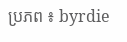ប្រភព ៖ byrdie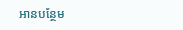អានបន្ថែម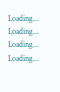Loading...
Loading...
Loading...
Loading...